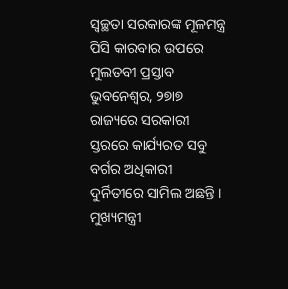ସ୍ୱଚ୍ଛତା ସରକାରଙ୍କ ମୂଳମନ୍ତ୍ର
ପିସି କାରବାର ଉପରେ ମୁଲତବୀ ପ୍ରସ୍ତାବ
ଭୁବନେଶ୍ୱର, ୨୭ା୭ ରାଜ୍ୟରେ ସରକାରୀ ସ୍ତରରେ କାର୍ଯ୍ୟରତ ସବୁ ବର୍ଗର ଅଧିକାରୀ ଦୁର୍ନିତୀରେ ସାମିଲ ଅଛନ୍ତି । ମୁଖ୍ୟମନ୍ତ୍ରୀ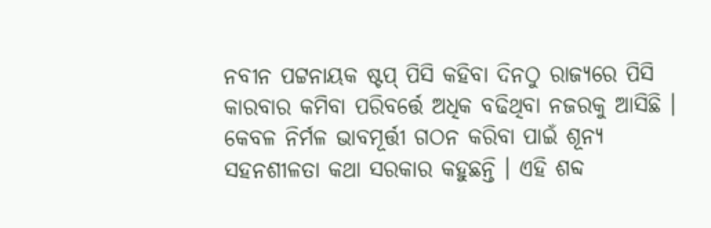ନବୀନ ପଟ୍ଟନାୟକ ଷ୍ଟପ୍ ପିସି କହିବା ଦିନଠୁ ରାଜ୍ୟରେ ପିସି କାରବାର କମିବା ପରିବର୍ତ୍ତେ ଅଧିକ ବଢିଥିବା ନଜରକୁ ଆସିଛି । କେବଳ ନିର୍ମଳ ଭାବମୂର୍ତ୍ତୀ ଗଠନ କରିବା ପାଇଁ ଶୂନ୍ୟ ସହନଶୀଳତା କଥା ସରକାର କହୁଛନ୍ତି । ଏହି ଶବ୍ଦ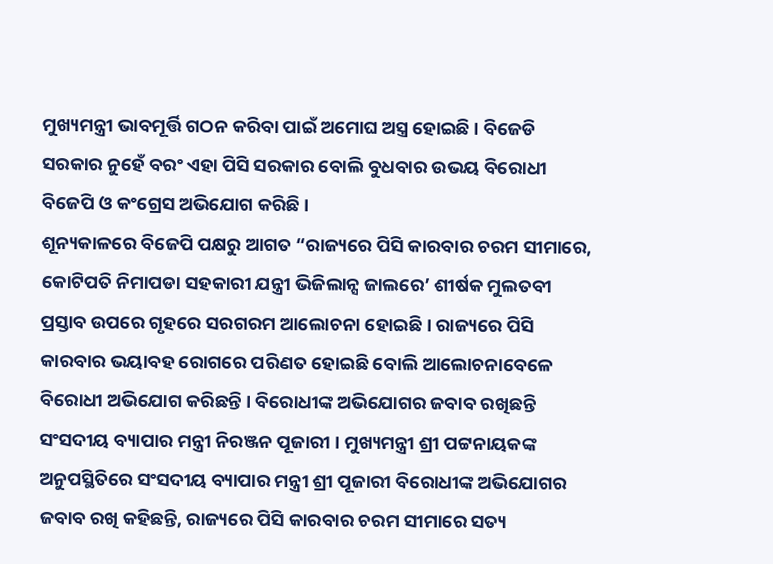ମୁଖ୍ୟମନ୍ତ୍ରୀ ଭାବମୂର୍ତ୍ତି ଗଠନ କରିବା ପାଇଁ ଅମୋଘ ଅସ୍ତ୍ର ହୋଇଛି । ବିଜେଡି ସରକାର ନୁହେଁ ବରଂ ଏହା ପିସି ସରକାର ବୋଲି ବୁଧବାର ଉଭୟ ବିରୋଧୀ ବିଜେପି ଓ କଂଗ୍ରେସ ଅଭିଯୋଗ କରିଛି ।
ଶୂନ୍ୟକାଳରେ ବିଜେପି ପକ୍ଷରୁ ଆଗତ “ରାଜ୍ୟରେ ପିସି କାରବାର ଚରମ ସୀମାରେ, କୋଟିପତି ନିମାପଡା ସହକାରୀ ଯନ୍ତ୍ରୀ ଭିଜିଲାନ୍ସ ଜାଲରେ’ ଶୀର୍ଷକ ମୁଲତବୀ ପ୍ରସ୍ତାବ ଉପରେ ଗୃହରେ ସରଗରମ ଆଲୋଚନା ହୋଇଛି । ରାଜ୍ୟରେ ପିସି କାରବାର ଭୟାବହ ରୋଗରେ ପରିଣତ ହୋଇଛି ବୋଲି ଆଲୋଚନାବେଳେ ବିରୋଧୀ ଅଭିଯୋଗ କରିଛନ୍ତି । ବିରୋଧୀଙ୍କ ଅଭିଯୋଗର ଜବାବ ରଖିଛନ୍ତି ସଂସଦୀୟ ବ୍ୟାପାର ମନ୍ତ୍ରୀ ନିରଞ୍ଜନ ପୂଜାରୀ । ମୁଖ୍ୟମନ୍ତ୍ରୀ ଶ୍ରୀ ପଟ୍ଟନାୟକଙ୍କ ଅନୁପସ୍ଥିତିରେ ସଂସଦୀୟ ବ୍ୟାପାର ମନ୍ତ୍ରୀ ଶ୍ରୀ ପୂଜାରୀ ବିରୋଧୀଙ୍କ ଅଭିଯୋଗର ଜବାବ ରଖି କହିଛନ୍ତି, ରାଜ୍ୟରେ ପିସି କାରବାର ଚରମ ସୀମାରେ ସତ୍ୟ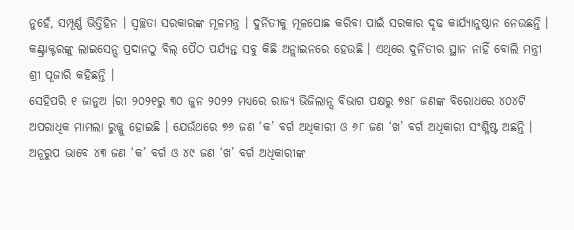ନୁହେଁ, ସମ୍ପୂର୍ଣ୍ଣ ଭିତ୍ତିହିନ । ସ୍ୱଚ୍ଛତା ସରକାରଙ୍କ ମୂଳମନ୍ତ୍ର । ଦୁର୍ନିତୀକୁ ମୂଳପୋଛ କରିବା ପାଇଁ ସରକାର ଦୃଢ କାର୍ଯ୍ୟାନୁଷ୍ଠାନ ନେଉଛନ୍ତି । କଣ୍ଟ୍ରାକ୍ଟରଙ୍କୁ ଲାଇସେନ୍ସ ପ୍ରଦାନଠୁ ବିଲ୍ ପୈଠ ପର୍ଯ୍ୟନ୍ତ ସବୁ କିଛି ଅନ୍ଲାଇନରେ ହେଉଛି । ଏଥିରେ ଦୁର୍ନିତୀର ସ୍ଥାନ ନାହିଁ ବୋଲି ମନ୍ତ୍ରୀ ଶ୍ରୀ ପୂଜାରି କହିଛନ୍ତି ।
ସେହିପରି ୧ ଜାନୁଅ ।ରୀ ୨୦୨୧ରୁ ୩୦ ଜୁନ ୨୦୨୨ ମଧ୍ୟରେ ରାଜ୍ୟ ଭିଜିଲାନ୍ସ ବିଭାଗ ପକ୍ଷରୁ ୭୫୮ ଜଣଙ୍କ ବିରୋଧରେ ୪୦୪ଟି ଅପରାଧିକ ମାମଲା ରୁଜ୍ଜୁ ହୋଇଛି । ଯେଉଁଥରେ ୭୬ ଜଣ ‘କ’ ବର୍ଗ ଅଧିକାରୀ ଓ ୬୮ ଜଣ ‘ଖ’ ବର୍ଗ ଅଧିକାରୀ ସଂଶ୍ଳିଷ୍ଟ ଅଛନ୍ତି । ଅନୂରୁପ ଭାବେ ୪୩ ଜଣ ‘କ’ ବର୍ଗ ଓ ୪୯ ଜଣ ‘ଖ’ ବର୍ଗ ଅଧିକାରୀଙ୍କ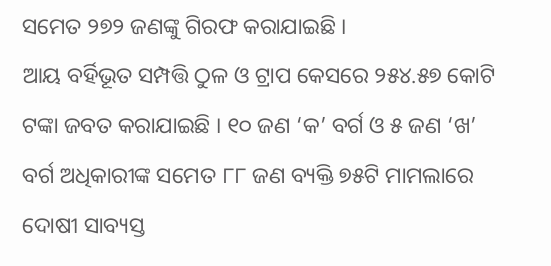ସମେତ ୨୭୨ ଜଣଙ୍କୁ ଗିରଫ କରାଯାଇଛି ।
ଆୟ ବର୍ହିଭୂତ ସମ୍ପତ୍ତି ଠୁଳ ଓ ଟ୍ରାପ କେସରେ ୨୫୪.୫୭ କୋଟି ଟଙ୍କା ଜବତ କରାଯାଇଛି । ୧୦ ଜଣ ‘କ’ ବର୍ଗ ଓ ୫ ଜଣ ‘ଖ’ ବର୍ଗ ଅଧିକାରୀଙ୍କ ସମେତ ୮୮ ଜଣ ବ୍ୟକ୍ତି ୭୫ଟି ମାମଲାରେ ଦୋଷୀ ସାବ୍ୟସ୍ତ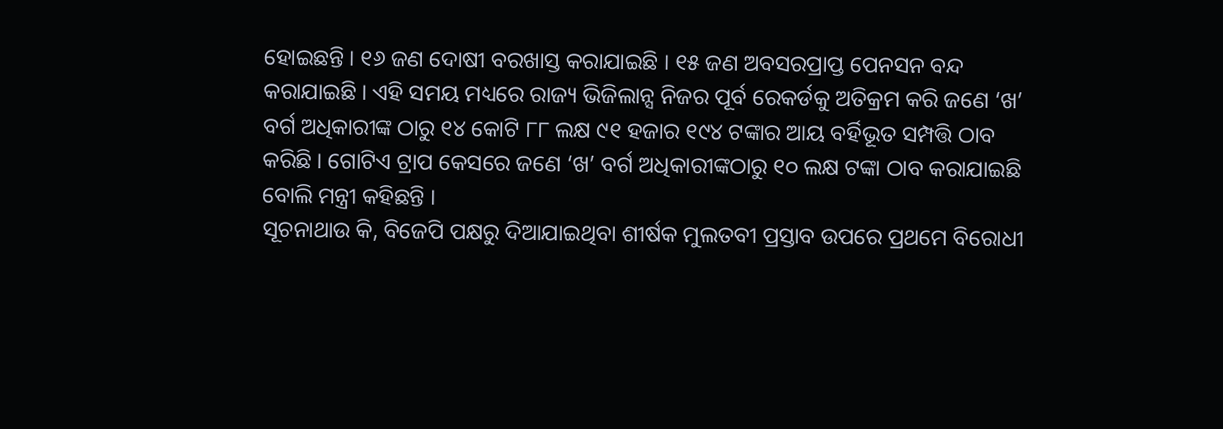ହୋଇଛନ୍ତି । ୧୬ ଜଣ ଦୋଷୀ ବରଖାସ୍ତ କରାଯାଇଛି । ୧୫ ଜଣ ଅବସରପ୍ରାପ୍ତ ପେନସନ ବନ୍ଦ କରାଯାଇଛି । ଏହି ସମୟ ମଧ୍ୟରେ ରାଜ୍ୟ ଭିଜିଲାନ୍ସ ନିଜର ପୂର୍ବ ରେକର୍ଡକୁ ଅତିକ୍ରମ କରି ଜଣେ ‘ଖ’ ବର୍ଗ ଅଧିକାରୀଙ୍କ ଠାରୁ ୧୪ କୋଟି ୮୮ ଲକ୍ଷ ୯୧ ହଜାର ୧୯୪ ଟଙ୍କାର ଆୟ ବର୍ହିଭୂତ ସମ୍ପତ୍ତି ଠାବ କରିଛି । ଗୋଟିଏ ଟ୍ରାପ କେସରେ ଜଣେ ‘ଖ’ ବର୍ଗ ଅଧିକାରୀଙ୍କଠାରୁ ୧୦ ଲକ୍ଷ ଟଙ୍କା ଠାବ କରାଯାଇଛି ବୋଲି ମନ୍ତ୍ରୀ କହିଛନ୍ତି ।
ସୂଚନାଥାଉ କି, ବିଜେପି ପକ୍ଷରୁ ଦିଆଯାଇଥିବା ଶୀର୍ଷକ ମୁଲତବୀ ପ୍ରସ୍ତାବ ଉପରେ ପ୍ରଥମେ ବିରୋଧୀ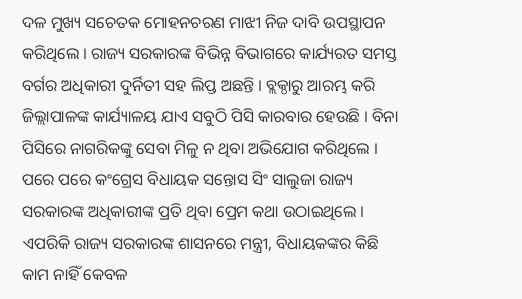ଦଳ ମୁଖ୍ୟ ସଚେତକ ମୋହନଚରଣ ମାଝୀ ନିଜ ଦାବି ଉପସ୍ଥାପନ କରିଥିଲେ । ରାଜ୍ୟ ସରକାରଙ୍କ ବିଭିନ୍ନ ବିଭାଗରେ କାର୍ଯ୍ୟରତ ସମସ୍ତ ବର୍ଗର ଅଧିକାରୀ ଦୁର୍ନିତୀ ସହ ଲିପ୍ତ ଅଛନ୍ତି । ବ୍ଲକ୍ଠାରୁ ଆରମ୍ଭ କରି ଜିଲ୍ଲାପାଳଙ୍କ କାର୍ଯ୍ୟାଳୟ ଯାଏ ସବୁଠି ପିସି କାରବାର ହେଉଛି । ବିନା ପିସିରେ ନାଗରିକଙ୍କୁ ସେବା ମିଳୁ ନ ଥିବା ଅଭିଯୋଗ କରିଥିଲେ । ପରେ ପରେ କଂଗ୍ରେସ ବିଧାୟକ ସନ୍ତୋସ ସିଂ ସାଲୁଜା ରାଜ୍ୟ ସରକାରଙ୍କ ଅଧିକାରୀଙ୍କ ପ୍ରତି ଥିବା ପ୍ରେମ କଥା ଉଠାଇଥିଲେ । ଏପରିକି ରାଜ୍ୟ ସରକାରଙ୍କ ଶାସନରେ ମନ୍ତ୍ରୀ, ବିଧାୟକଙ୍କର କିଛି କାମ ନାହିଁ କେବଳ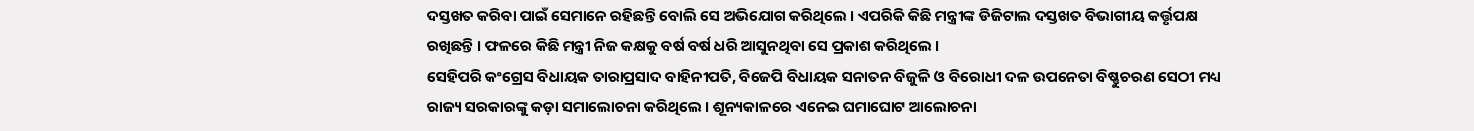ଦସ୍ତଖତ କରିବା ପାଇଁ ସେମାନେ ରହିଛନ୍ତି ବୋଲି ସେ ଅଭିଯୋଗ କରିଥିଲେ । ଏପରିକି କିଛି ମନ୍ତ୍ରୀଙ୍କ ଡିଜିଟାଲ ଦସ୍ତଖତ ବିଭାଗୀୟ କର୍ତ୍ତୃପକ୍ଷ ରଖିଛନ୍ତି । ଫଳରେ କିଛି ମନ୍ତ୍ରୀ ନିଜ କକ୍ଷକୁ ବର୍ଷ ବର୍ଷ ଧରି ଆସୁନଥିବା ସେ ପ୍ରକାଶ କରିଥିଲେ ।
ସେହିପରି କଂଗ୍ରେସ ବିଧାୟକ ତାରାପ୍ରସାଦ ବାହିନୀପତି, ବିଜେପି ବିଧାୟକ ସନାତନ ବିଜୁଳି ଓ ବିରୋଧୀ ଦଳ ଉପନେତା ବିଷ୍ଣୁଚରଣ ସେଠୀ ମଧ୍ୟ ରାଜ୍ୟ ସରକାରଙ୍କୁ କଡ଼ା ସମାଲୋଚନା କରିଥିଲେ । ଶୂନ୍ୟକାଳରେ ଏନେଇ ଘମାଘୋଟ ଆଲୋଚନା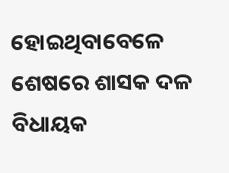ହୋଇଥିବାବେଳେ ଶେଷରେ ଶାସକ ଦଳ ବିଧାୟକ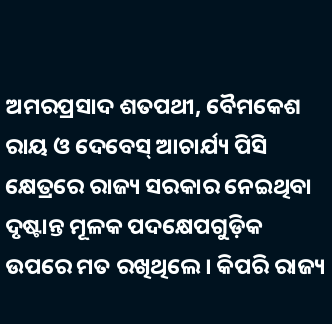ଅମରପ୍ରସାଦ ଶତପଥୀ, ବୈମକେଶ ରାୟ ଓ ଦେବେସ୍ ଆଚାର୍ଯ୍ୟ ପିସି କ୍ଷେତ୍ରରେ ରାଜ୍ୟ ସରକାର ନେଇଥିବା ଦୃଷ୍ଟାନ୍ତ ମୂଳକ ପଦକ୍ଷେପଗୁଡ଼ିକ ଉପରେ ମତ ରଖିଥିଲେ । କିପରି ରାଜ୍ୟ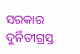ସରକାର ଦୁର୍ନିତୀଗ୍ରସ୍ତ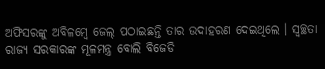ଅଫିସରଙ୍କୁ ଅବିଳମ୍ବେ ଜେଲ୍ ପଠାଇଛନ୍ତି ତାର ଉଦାହରଣ ଦେଇଥିଲେ । ସ୍ୱଚ୍ଛତା ରାଜ୍ୟ ସରକାରଙ୍କ ମୂଳମନ୍ତ୍ର ବୋଲି ବିଜେଡି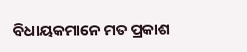ବିଧାୟକମାନେ ମତ ପ୍ରକାଶ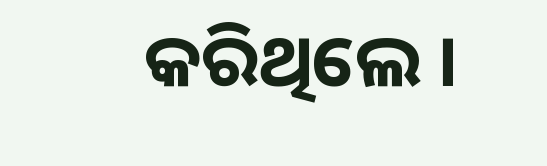କରିଥିଲେ ।